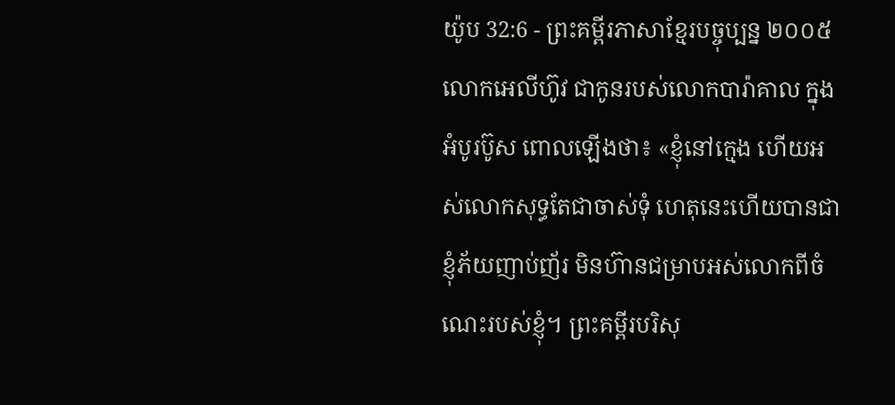យ៉ូប 32:6 - ព្រះគម្ពីរភាសាខ្មែរបច្ចុប្បន្ន ២០០៥ លោកអេលីហ៊ូវ ជាកូនរបស់លោកបារ៉ាគាល ក្នុងអំបូរប៊ូស ពោលឡើងថា៖ «ខ្ញុំនៅក្មេង ហើយអស់លោកសុទ្ធតែជាចាស់ទុំ ហេតុនេះហើយបានជាខ្ញុំភ័យញាប់ញ័រ មិនហ៊ានជម្រាបអស់លោកពីចំណេះរបស់ខ្ញុំ។ ព្រះគម្ពីរបរិសុ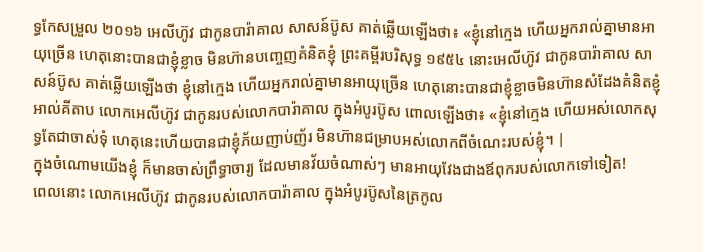ទ្ធកែសម្រួល ២០១៦ អេលីហ៊ូវ ជាកូនបារ៉ាគាល សាសន៍ប៊ូស គាត់ឆ្លើយឡើងថា៖ «ខ្ញុំនៅក្មេង ហើយអ្នករាល់គ្នាមានអាយុច្រើន ហេតុនោះបានជាខ្ញុំខ្លាច មិនហ៊ានបញ្ចេញគំនិតខ្ញុំ ព្រះគម្ពីរបរិសុទ្ធ ១៩៥៤ នោះអេលីហ៊ូវ ជាកូនបារ៉ាគាល សាសន៍ប៊ូស គាត់ឆ្លើយឡើងថា ខ្ញុំនៅក្មេង ហើយអ្នករាល់គ្នាមានអាយុច្រើន ហេតុនោះបានជាខ្ញុំខ្លាចមិនហ៊ានសំដែងគំនិតខ្ញុំ អាល់គីតាប លោកអេលីហ៊ូវ ជាកូនរបស់លោកបារ៉ាគាល ក្នុងអំបូរប៊ូស ពោលឡើងថា៖ «ខ្ញុំនៅក្មេង ហើយអស់លោកសុទ្ធតែជាចាស់ទុំ ហេតុនេះហើយបានជាខ្ញុំភ័យញាប់ញ័រ មិនហ៊ានជម្រាបអស់លោកពីចំណេះរបស់ខ្ញុំ។ |
ក្នុងចំណោមយើងខ្ញុំ ក៏មានចាស់ព្រឹទ្ធាចារ្យ ដែលមានវ័យចំណាស់ៗ មានអាយុវែងជាងឪពុករបស់លោកទៅទៀត!
ពេលនោះ លោកអេលីហ៊ូវ ជាកូនរបស់លោកបារ៉ាគាល ក្នុងអំបូរប៊ូសនៃត្រកូល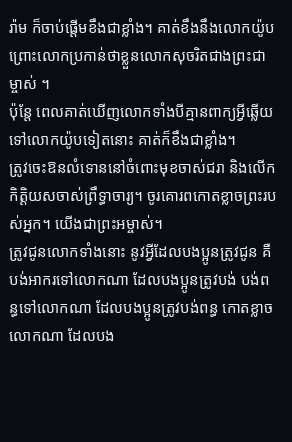រ៉ាម ក៏ចាប់ផ្ដើមខឹងជាខ្លាំង។ គាត់ខឹងនឹងលោកយ៉ូប ព្រោះលោកប្រកាន់ថាខ្លួនលោកសុចរិតជាងព្រះជាម្ចាស់ ។
ប៉ុន្តែ ពេលគាត់ឃើញលោកទាំងបីគ្មានពាក្យអ្វីឆ្លើយទៅលោកយ៉ូបទៀតនោះ គាត់ក៏ខឹងជាខ្លាំង។
ត្រូវចេះឱនលំទោននៅចំពោះមុខចាស់ជរា និងលើកកិត្តិយសចាស់ព្រឹទ្ធាចារ្យ។ ចូរគោរពកោតខ្លាចព្រះរបស់អ្នក។ យើងជាព្រះអម្ចាស់។
ត្រូវជូនលោកទាំងនោះ នូវអ្វីដែលបងប្អូនត្រូវជូន គឺបង់អាករទៅលោកណា ដែលបងប្អូនត្រូវបង់ បង់ពន្ធទៅលោកណា ដែលបងប្អូនត្រូវបង់ពន្ធ កោតខ្លាចលោកណា ដែលបង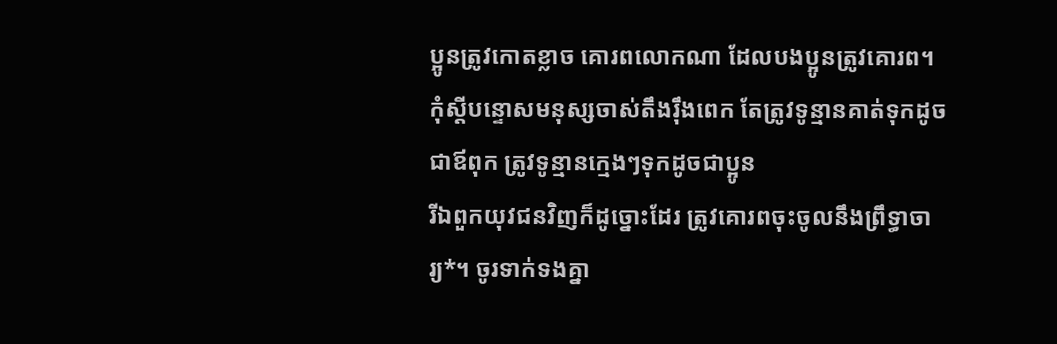ប្អូនត្រូវកោតខ្លាច គោរពលោកណា ដែលបងប្អូនត្រូវគោរព។
កុំស្ដីបន្ទោសមនុស្សចាស់តឹងរ៉ឹងពេក តែត្រូវទូន្មានគាត់ទុកដូចជាឪពុក ត្រូវទូន្មានក្មេងៗទុកដូចជាប្អូន
រីឯពួកយុវជនវិញក៏ដូច្នោះដែរ ត្រូវគោរពចុះចូលនឹងព្រឹទ្ធាចារ្យ*។ ចូរទាក់ទងគ្នា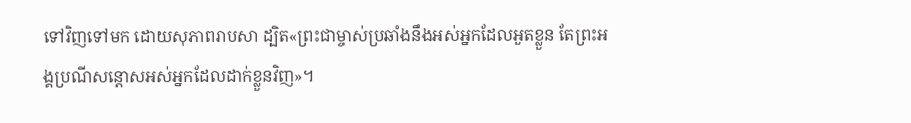ទៅវិញទៅមក ដោយសុភាពរាបសា ដ្បិត«ព្រះជាម្ចាស់ប្រឆាំងនឹងអស់អ្នកដែលអួតខ្លួន តែព្រះអង្គប្រណីសន្ដោសអស់អ្នកដែលដាក់ខ្លួនវិញ»។